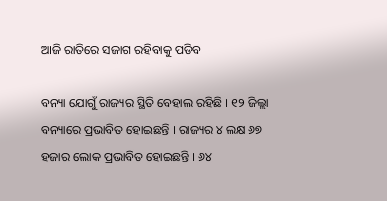ଆଜି ରାତିରେ ସଜାଗ ରହିବାକୁ ପଡିବ

ବନ୍ୟା ଯୋଗୁଁ ରାଜ୍ୟର ସ୍ଥିତି ବେହାଲ ରହିଛି । ୧୨ ଜିଲ୍ଲା ବନ୍ୟାରେ ପ୍ରଭାବିତ ହୋଇଛନ୍ତି । ରାଜ୍ୟର ୪ ଲକ୍ଷ ୬୭ ହଜାର ଲୋକ ପ୍ରଭାବିତ ହୋଇଛନ୍ତି । ୬୪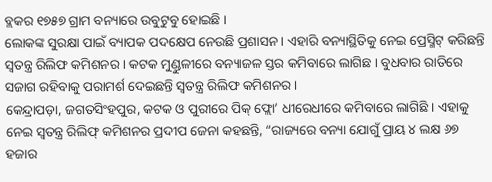ବ୍ଲକର ୧୭୫୭ ଗ୍ରାମ ବନ୍ୟାରେ ଉବୁଟୁବୁ ହୋଇଛି ।
ଲୋକଙ୍କ ସୁରକ୍ଷା ପାଇଁ ବ୍ୟାପକ ପଦକ୍ଷେପ ନେଉଛି ପ୍ରଶାସନ । ଏହାରି ବନ୍ୟାସ୍ଥିତିକୁ ନେଇ ପ୍ରେସ୍ମିଟ୍ କରିଛନ୍ତି ସ୍ବତନ୍ତ୍ର ରିଲିଫ କମିଶନର । କଟକ ମୁଣ୍ଡୁଳୀରେ ବନ୍ୟାଜଳ ସ୍ତର କମିବାରେ ଲାଗିଛ । ବୁଧବାର ରାତିରେ ସଜାଗ ରହିବାକୁ ପରାମର୍ଶ ଦେଇଛନ୍ତି ସ୍ବତନ୍ତ୍ର ରିଲିଫ କମିଶନର ।
କେନ୍ଦ୍ରାପଡ଼ା, ଜଗତସିଂହପୁର, କଟକ ଓ ପୁରୀରେ ପିକ୍ ଫ୍ଲୋ’ ଧୀରେଧୀରେ କମିବାରେ ଲାଗିଛି । ଏହାକୁ ନେଇ ସ୍ବତନ୍ତ୍ର ରିଲିଫ୍ କମିଶନର ପ୍ରଦୀପ ଜେନା କହଛନ୍ତି, “ରାଜ୍ୟରେ ବନ୍ୟା ଯୋଗୁଁ ପ୍ରାୟ ୪ ଲକ୍ଷ ୬୭ ହଜାର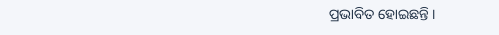ପ୍ରଭାବିତ ହୋଇଛନ୍ତି ।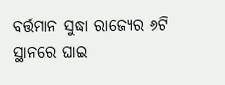ବର୍ତ୍ତମାନ ସୁଦ୍ଧା ରାଜ୍ୟେର ୬ଟି ସ୍ଥାନରେ ଘାଇ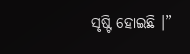ସୃଷ୍ଟି ହୋଇଛି ।”